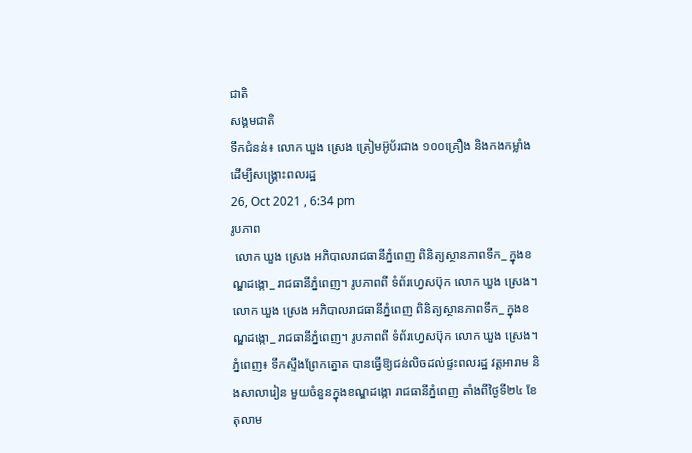ជាតិ
សង្គមជាតិ
ទឹកជំនន់៖ លោក ឃួង ស្រេង ត្រៀមអ៊ូប័រជាង ១០០គ្រឿង និងកងកម្លាំង ដើម្បីសង្គ្រោះពលរដ្ឋ
26, Oct 2021 , 6:34 pm
រូបភាព
 លោក ឃួង ស្រេង អភិបាលរាជធានីភ្នំពេញ ពិនិត្យស្ថានភាពទឹក_ ក្នុងខណ្ឌដង្កោ_ រាជធានីភ្នំពេញ។ រូបភាពពី ទំព័រហ្វេសប៊ុក លោក ឃួង ស្រេង។
លោក ឃួង ស្រេង អភិបាលរាជធានីភ្នំពេញ ពិនិត្យស្ថានភាពទឹក_ ក្នុងខណ្ឌដង្កោ_ រាជធានីភ្នំពេញ។ រូបភាពពី ទំព័រហ្វេសប៊ុក លោក ឃួង ស្រេង។
ភ្នំពេញ៖ ទឹកស្ទឹងព្រែកត្នោត បានធ្វើឱ្យជន់លិចដល់ផ្ទះពលរដ្ឋ វត្តអារាម និងសាលារៀន មួយចំនួនក្នុងខណ្ឌដង្កោ រាជធានីភ្នំពេញ តាំងពីថ្ងៃទី២៤ ខែតុលាម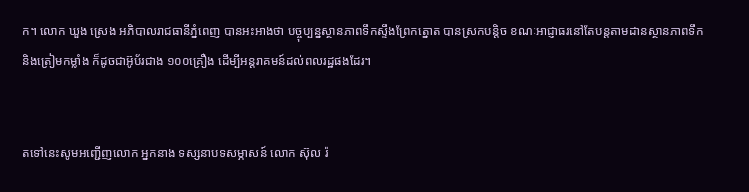ក។ លោក ឃួង ស្រេង អភិបាលរាជធានីភ្នំពេញ បានអះអាងថា បច្ចុប្បន្នស្ថានភាពទឹកស្ទឹងព្រែកត្នោត បានស្រកបន្តិច ខណៈអាជ្ញាធរនៅតែបន្តតាមដានស្ថានភាពទឹក និងត្រៀមកម្លាំង ក៏ដូចជាអ៊ូប័រជាង ១០០គ្រឿង ដើម្បីអន្តរាគមន៍ដល់ពលរដ្ឋផងដែរ។


តទៅនេះសូមអញ្ជើញលោក អ្នកនាង ទស្សនាបទសម្ភាសន៍ លោក ស៊ុល រ៉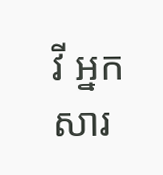វី អ្នកសារ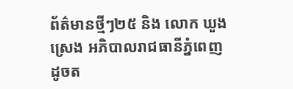ព័ត៌មានថ្មីៗ២៥ និង លោក ឃួង ស្រេង អភិបាលរាជធានីភ្នំពេញ ដូចត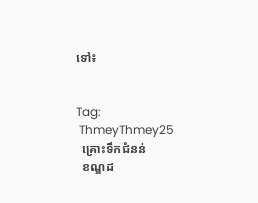ទៅ៖


Tag:
 ThmeyThmey25
  គ្រោះទឹកជំនន់
  ខណ្ឌដ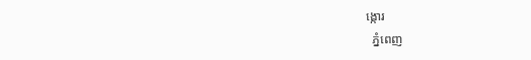ង្កោរ
  ភ្នំពេញ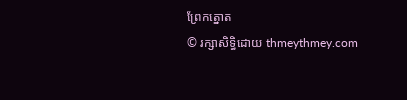ព្រែកត្នោត
© រក្សាសិទ្ធិដោយ thmeythmey.com